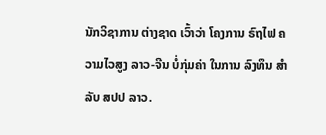ນັກວິຊາການ ຕ່າງຊາດ ເວົ້າວ່າ ໂຄງການ ຣົຖໄຟ ຄວາມໄວສູງ ລາວ-ຈີນ ບໍ່ກຸ່ມຄ່າ ໃນການ ລົງທຶນ ສໍາລັບ ສປປ ລາວ.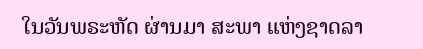ໃນວັນພຣະຫັດ ຜ່ານມາ ສະພາ ແຫ່ງຊາດລາ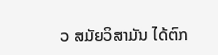ວ ສມັຍວິສາມັນ ໄດ້ຕົກ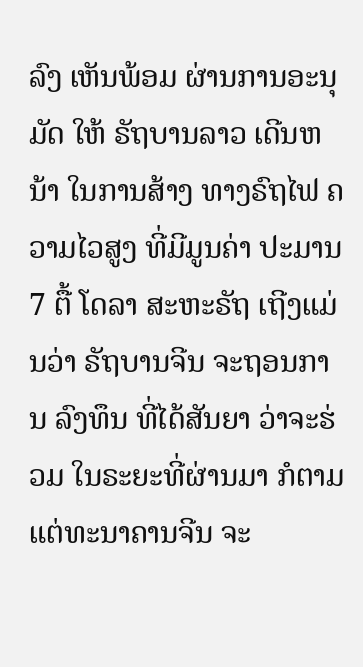ລົງ ເຫັນພ້ອມ ຜ່ານການອະນຸມັດ ໃຫ້ ຣັຖບານລາວ ເດີນຫນ້າ ໃນການສ້າງ ທາງຣົຖໄຟ ຄວາມໄວສູງ ທີ່ມີມູນຄ່າ ປະມານ 7 ຕື້ ໂດລາ ສະຫະຣັຖ ເຖີງແມ່ນວ່າ ຣັຖບານຈີນ ຈະຖອນການ ລົງທຶນ ທີ່ໄດ້ສັນຍາ ວ່າຈະຮ່ວມ ໃນຣະຍະທີ່ຜ່ານມາ ກໍຕາມ ແຕ່ທະນາຄານຈີນ ຈະ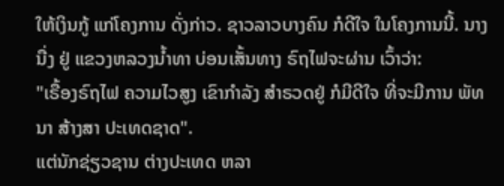ໃຫ້ເງິນກູ້ ແກ່ໂຄງການ ດັ່ງກ່າວ. ຊາວລາວບາງຄົນ ກໍດີໃຈ ໃນໂຄງການນີ້. ນາງນື່ງ ຢູ່ ແຂວງຫລວງນ້ຳທາ ບ່ອນເສັ້ນທາງ ຣົຖໄຟຈະຜ່ານ ເວົ້າວ່າ:
"ເຣື້ອງຣົຖໄຟ ຄວາມໄວສູງ ເຂົາກຳລັງ ສຳຣວດຢູ່ ກໍມີດີໃຈ ທີ່ຈະມີການ ພັທນາ ສ້າງສາ ປະເທດຊາດ".
ແຕ່ນັກຊ່ຽວຊານ ຕ່າງປະເທດ ຫລາ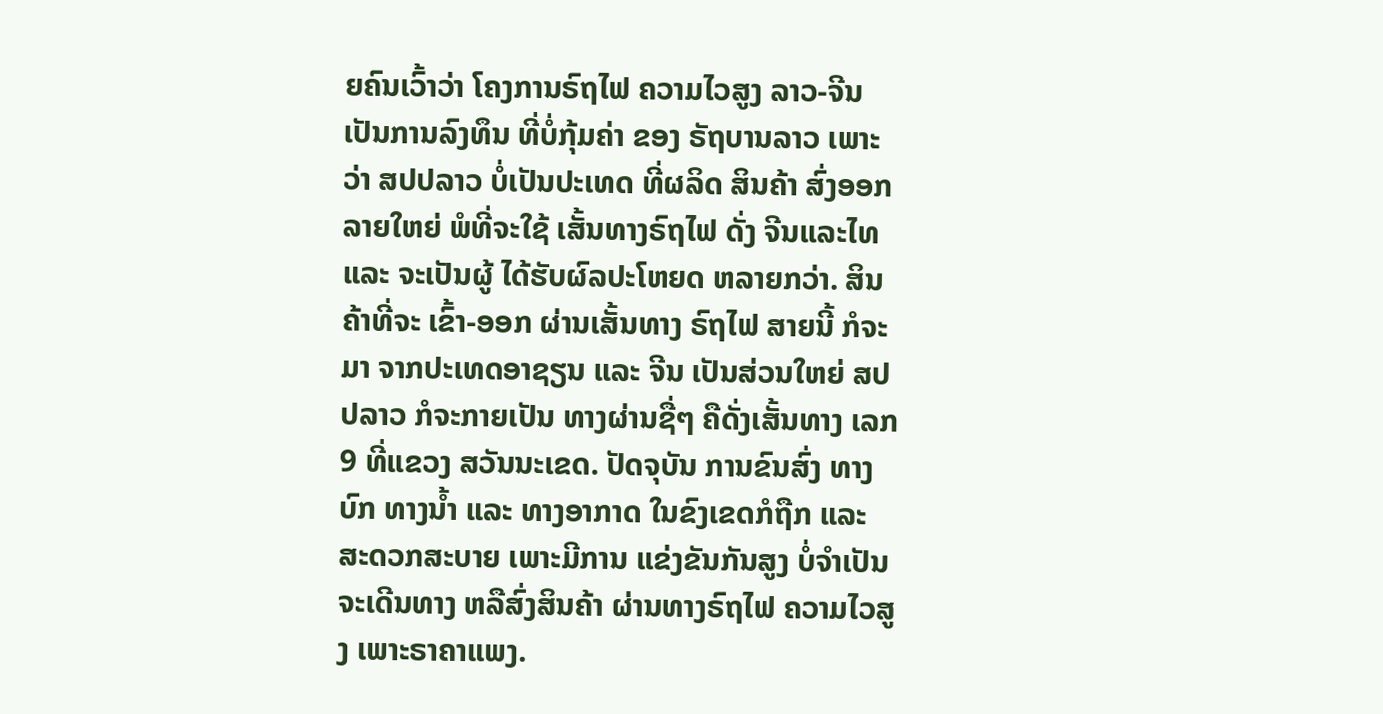ຍຄົນເວົ້າວ່າ ໂຄງການຣົຖໄຟ ຄວາມໄວສູງ ລາວ-ຈີນ ເປັນການລົງທຶນ ທີ່ບໍ່ກຸ້ມຄ່າ ຂອງ ຣັຖບານລາວ ເພາະວ່າ ສປປລາວ ບໍ່ເປັນປະເທດ ທີ່ຜລິດ ສິນຄ້າ ສົ່ງອອກລາຍໃຫຍ່ ພໍທີ່ຈະໃຊ້ ເສັ້ນທາງຣົຖໄຟ ດັ່ງ ຈີນແລະໄທ ແລະ ຈະເປັນຜູ້ ໄດ້ຮັບຜົລປະໂຫຍດ ຫລາຍກວ່າ. ສິນຄ້າທີ່ຈະ ເຂົ້າ-ອອກ ຜ່ານເສັ້ນທາງ ຣົຖໄຟ ສາຍນີ້ ກໍຈະມາ ຈາກປະເທດອາຊຽນ ແລະ ຈີນ ເປັນສ່ວນໃຫຍ່ ສປປລາວ ກໍຈະກາຍເປັນ ທາງຜ່ານຊື່ໆ ຄືດັ່ງເສັ້ນທາງ ເລກ 9 ທີ່ແຂວງ ສວັນນະເຂດ. ປັດຈຸບັນ ການຂົນສົ່ງ ທາງບົກ ທາງນ້ຳ ແລະ ທາງອາກາດ ໃນຂົງເຂດກໍຖືກ ແລະ ສະດວກສະບາຍ ເພາະມີການ ແຂ່ງຂັນກັນສູງ ບໍ່ຈຳເປັນ ຈະເດີນທາງ ຫລືສົ່ງສິນຄ້າ ຜ່ານທາງຣົຖໄຟ ຄວາມໄວສູງ ເພາະຣາຄາແພງ.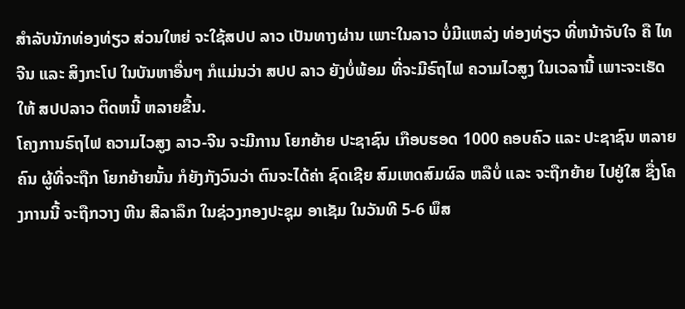ສຳລັບນັກທ່ອງທ່ຽວ ສ່ວນໃຫຍ່ ຈະໃຊ້ສປປ ລາວ ເປັນທາງຜ່ານ ເພາະໃນລາວ ບໍ່ມີແຫລ່ງ ທ່ອງທ່ຽວ ທີ່ຫນ້າຈັບໃຈ ຄື ໄທ ຈີນ ແລະ ສິງກະໂປ ໃນບັນຫາອື່ນໆ ກໍແມ່ນວ່າ ສປປ ລາວ ຍັງບໍ່ພ້ອມ ທີ່ຈະມີຣົຖໄຟ ຄວາມໄວສູງ ໃນເວລານີ້ ເພາະຈະເຮັດໃຫ້ ສປປລາວ ຕິດຫນີ້ ຫລາຍຂື້ນ.
ໂຄງການຣົຖໄຟ ຄວາມໄວສູງ ລາວ-ຈີນ ຈະມີການ ໂຍກຍ້າຍ ປະຊາຊົນ ເກືອບຮອດ 1000 ຄອບຄົວ ແລະ ປະຊາຊົນ ຫລາຍຄົນ ຜູ້ທີ່ຈະຖືກ ໂຍກຍ້າຍນັ້ນ ກໍຍັງກັງວົນວ່າ ຕົນຈະໄດ້ຄ່າ ຊົດເຊີຍ ສົມເຫດສົມຜົລ ຫລືບໍ່ ແລະ ຈະຖືກຍ້າຍ ໄປຢູ່ໃສ ຊື່ງໂຄງການນີ້ ຈະຖືກວາງ ຫີນ ສີລາລຶກ ໃນຊ່ວງກອງປະຊຸມ ອາເຊັມ ໃນວັນທີ 5-6 ພຶສ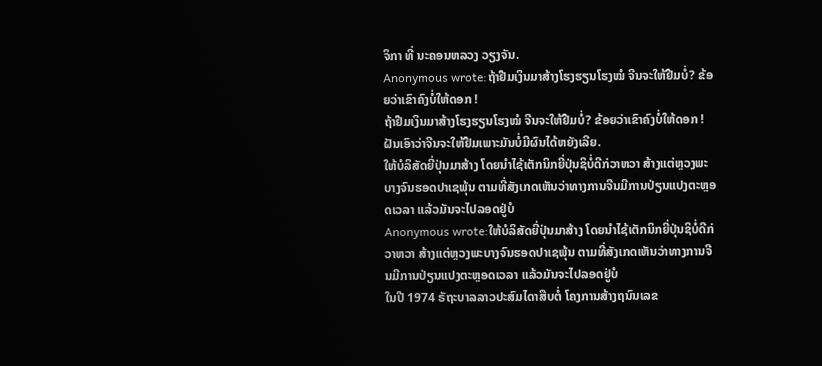ຈິກາ ທີ່ ນະຄອນຫລວງ ວຽງຈັນ.
Anonymous wrote:ຖ້າຢືມເງິນມາສ້າງໂຮງຮຽນໂຮງໝໍ ຈີນຈະໃຫ້ຢືມບໍ່? ຂ້ອຍວ່າເຂົາຄົງບໍ່ໃຫ້ດອກ !
ຖ້າຢືມເງິນມາສ້າງໂຮງຮຽນໂຮງໝໍ ຈີນຈະໃຫ້ຢືມບໍ່? ຂ້ອຍວ່າເຂົາຄົງບໍ່ໃຫ້ດອກ !
ຝັນເອົາວ່າຈີນຈະໃຫ້ຢືມເພາະມັນບໍ່ມີຜົນໄດ້ຫຍັງເລີຍ.
ໃຫ້ບໍລິສັດຍີ່ປຸ່ນມາສ້າງ ໂດຍນຳໄຊ້ເຕັກນິກຍີ່ປຸ່ນຊິບໍ່ດີກ່ວາຫວາ ສ້າງແຕ່ຫຼວງພະບາງຈົນຮອດປາເຊພຸ້ນ ຕາມທີ່ສັງເກດເຫັນວ່າທາງການຈີນມີການປ່ຽນແປງຕະຫຼອດເວລາ ແລ້ວມັນຈະໄປລອດຢູ່ບໍ
Anonymous wrote:ໃຫ້ບໍລິສັດຍີ່ປຸ່ນມາສ້າງ ໂດຍນຳໄຊ້ເຕັກນິກຍີ່ປຸ່ນຊິບໍ່ດີກ່ວາຫວາ ສ້າງແຕ່ຫຼວງພະບາງຈົນຮອດປາເຊພຸ້ນ ຕາມທີ່ສັງເກດເຫັນວ່າທາງການຈີນມີການປ່ຽນແປງຕະຫຼອດເວລາ ແລ້ວມັນຈະໄປລອດຢູ່ບໍ
ໃນປີ 1974 ຣັຖະບາລລາວປະສົມໄດາສືບຕໍ່ ໂຄງການສ້າງຖນົນເລຂ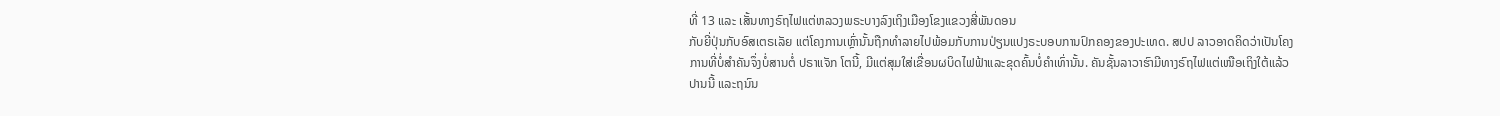ທີ່ 13 ແລະ ເສັ້ນທາງຣົຖໄຟແຕ່ຫລວງພຣະບາງລົງເຖິງເມືອງໂຂງແຂວງສີ່ພັນດອນ
ກັບຍີ່ປຸ່ນກັບອົສເຕຣເລັຍ ແຕ່ໂຄງການເຫຼົ່ານັ້ນຖືກທຳລາຍໄປພ້ອມກັບການປ່ຽນແປງຣະບອບການປົກຄອງຂອງປະເທດ. ສປປ ລາວອາດຄິດວ່າເປັນໂຄງ
ການທີ່ບໍ່ສຳຄັນຈຶ່ງບໍ່ສານຕໍ່ ປຣາແຈັກ ໂຕນີ້, ມີແຕ່ສຸມໃສ່ເຂື່ອນຜບິດໄຟຟ້າແລະຂຸດຄົ້ນບໍ່ຄຳເທົ່ານັ້ນ. ຄັນຊັ້ນລາວາຮົາມີທາງຣົຖໄຟແຕ່ເໜືອເຖິງໃຕ້ແລ້ວ
ປານນີ້ ແລະຖນົນ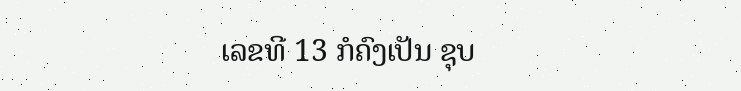ເລຂທີ 13 ກໍຄົງເປັນ ຊຸບ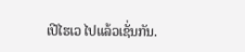ເປີໄຮເວ ໄປແລ້ວເຊັ່ນກັນ.